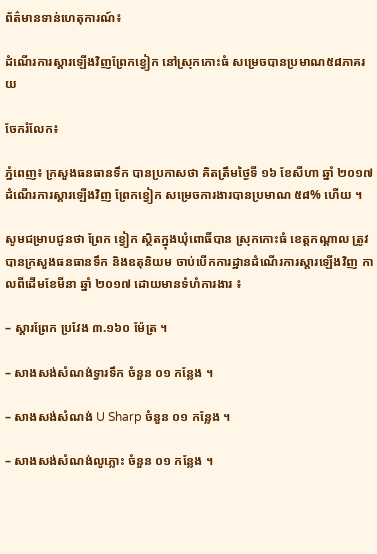ព័ត៌មានទាន់ហេតុការណ៍៖

ដំណើរការស្តារឡើងវិញព្រែកខ្វៀក នៅស្រុកកោះធំ សម្រេចបានប្រមាណ៥៨ភាគរយ

ចែករំលែក៖

ភ្នំពេញ៖ ក្រសួងធនធានទឹក បានប្រកាសថា គិតត្រឹមថ្ងៃទី ១៦ ខែសីហា ឆ្នាំ ២០១៧ ដំណើរការស្តារឡើងវិញ ព្រែកខ្វៀក សម្រេចការងារបានប្រមាណ ៥៨% ហើយ ។

សូមជម្រាបជូនថា ព្រែក ខ្វៀក ស្ថិតក្នុងឃុំពោធិ៍បាន ស្រុកកោះធំ ខេត្តកណ្តាល ត្រូវបានក្រសួងធនធានទឹក និងឧតុនិយម ចាប់បើកការដ្ឋានដំណើរការស្តារឡើងវិញ កាលពីដើមខែមីនា ឆ្នាំ ២០១៧ ដោយមានទំហំការងារ ៖

– ស្តារព្រែក ប្រវែង ៣.១៦០ ម៉ែត្រ ។

– សាងសង់សំណង់ទ្វារទឹក ចំនួន ០១ កន្លែង ។

– សាងសង់សំណង់ U Sharp ចំនួន ០១ កន្លែង ។

– សាងសង់សំណង់លូភ្លោះ ចំនួន ០១ កន្លែង ។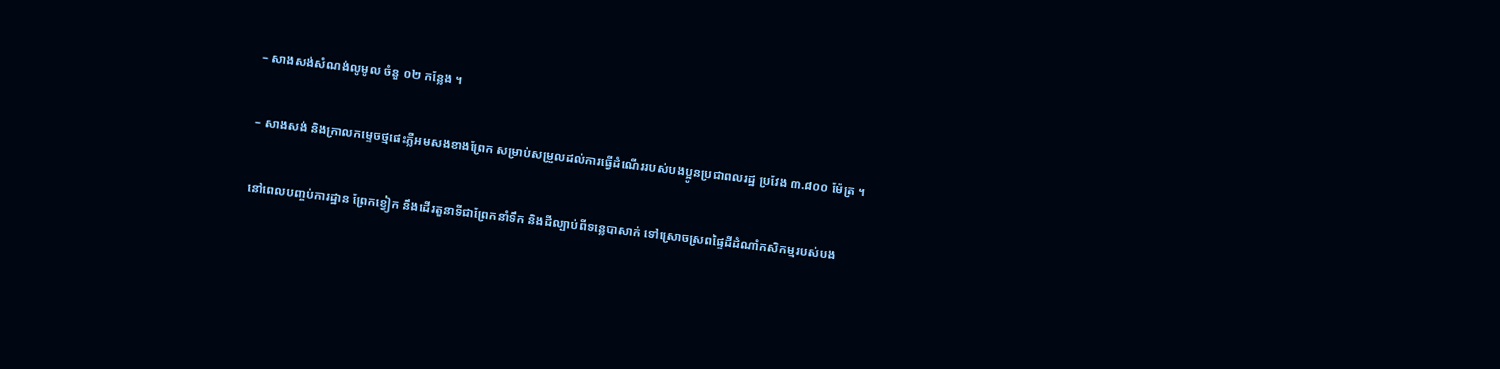– សាងសង់សំណង់លូមូល ចំនួ ០២ កន្លែង ។

– សាងសង់ និងក្រាលកម្ទេចថ្មផេះភ្លឺអមសងខាងព្រែក សម្រាប់សម្រួលដល់ការធ្វើដំណើររបស់បងប្អូនប្រជាពលរដ្ឋ ប្រវែង ៣.៨០០ ម៉ែត្រ ។

នៅពេលបញ្ចប់ការដ្ឋាន ព្រែកខ្វៀក នឹងដើរតួនាទីជាព្រែកនាំទឹក និងដីល្បាប់ពីទន្លេបាសាក់ ទៅស្រោចស្រពផ្ទៃដីដំណាំកសិកម្មរបស់បង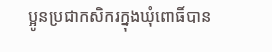ប្អូនប្រជាកសិករក្នុងឃុំពោធិ៍បាន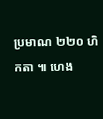ប្រមាណ ២២០ ហិកតា ៕ ហេង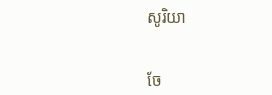សូរិយា


ចែ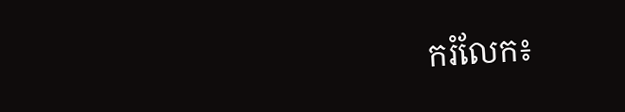ករំលែក៖